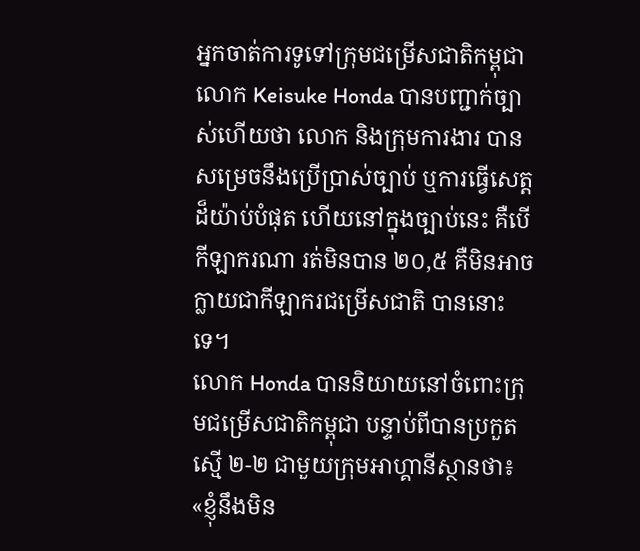អ្នកចាត់ការទូទៅក្រុមជម្រើសជាតិកម្ពុជា លោក Keisuke Honda បានបញ្ជាក់ច្បាស់ហើយថា លោក និងក្រុមការងារ បានសម្រេចនឹងប្រើប្រាស់ច្បាប់ ឬការធ្វើសេត្តដ៏យ៉ាប់បំផុត ហើយនៅក្នុងច្បាប់នេះ គឺបើកីឡាករណា រត់មិនបាន ២០,៥ គឺមិនអាចក្លាយជាកីឡាករជម្រើសជាតិ បាននោះទេ។
លោក Honda បាននិយាយនៅចំពោះក្រុមជម្រើសជាតិកម្ពុជា បន្ទាប់ពីបានប្រកួតស្មើ ២-២ ជាមួយក្រុមអាហ្គានីស្ថានថា៖ «ខ្ញុំនឹងមិន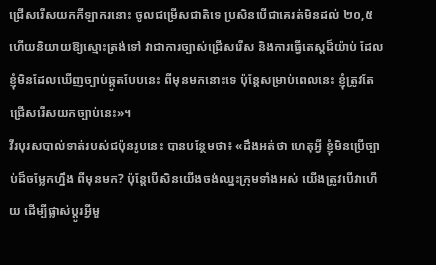ជ្រើសរើសយកកីឡាករនោះ ចូលជម្រើសជាតិទេ ប្រសិនបើជាគេរត់មិនដល់ ២០,៥ ហើយនិយាយឱ្យស្មោះត្រង់ទៅ វាជាការច្បាស់ជ្រើសរើស និងការធ្វើតេស្តដ៏យ៉ាប់ ដែលខ្ញុំមិនដែលឃើញច្បាប់ឆ្កូតបែបនេះ ពីមុនមកនោះទេ ប៉ុន្តែសម្រាប់ពេលនេះ ខ្ញុំត្រូវតែជ្រើសរើសយកច្បាប់នេះ»។
វីរបុរសបាល់ទាត់របស់ជប៉ុនរូបនេះ បានបន្ថែមថា៖ «ដឹងអត់ថា ហេតុអ្វី ខ្ញុំមិនប្រើច្បាប់ដ៏ចម្លែកហ្នឹង ពីមុនមក? ប៉ុន្តែបើសិនយើងចង់ឈ្នះក្រុមទាំងអស់ យើងត្រូវបើវាហើយ ដើម្បីផ្លាស់ប្តូរអ្វីមួ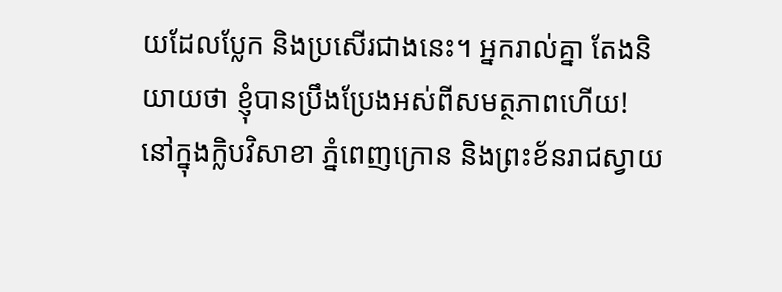យដែលប្លែក និងប្រសើរជាងនេះ។ អ្នករាល់គ្នា តែងនិយាយថា ខ្ញុំបានប្រឹងប្រែងអស់ពីសមត្ថភាពហើយ! នៅក្នុងក្លិបវិសាខា ភ្នំពេញក្រោន និងព្រះខ័នរាជស្វាយ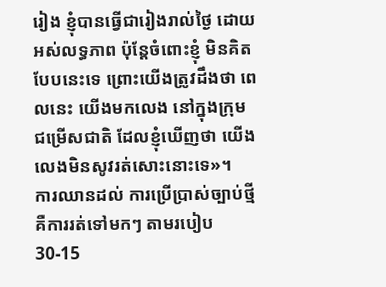រៀង ខ្ញុំបានធ្វើជារៀងរាល់ថ្ងៃ ដោយអស់លទ្ធភាព ប៉ុន្តែចំពោះខ្ញុំ មិនគិតបែបនេះទេ ព្រោះយើងត្រូវដឹងថា ពេលនេះ យើងមកលេង នៅក្នុងក្រុមជម្រើសជាតិ ដែលខ្ញុំឃើញថា យើងលេងមិនសូវរត់សោះនោះទេ»។
ការឈានដល់ ការប្រើប្រាស់ច្បាប់ថ្មី គឺការរត់ទៅមកៗ តាមរបៀប 30-15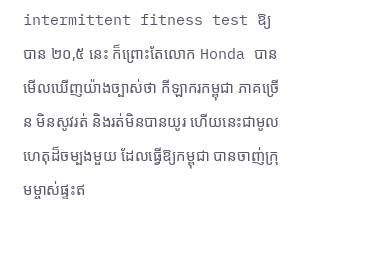intermittent fitness test ឱ្យបាន ២០,៥ នេះ ក៏ព្រោះតែលោក Honda បានមើលឃើញយ៉ាងច្បាស់ថា កីឡាករកម្ពុជា ភាគច្រើន មិនសូវរត់ និងរត់មិនបានយូរ ហើយនេះជាមូលហេតុដ៏ចម្បងមួយ ដែលធ្វើឱ្យកម្ពុជា បានចាញ់ក្រុមម្ចាស់ផ្ទះឥ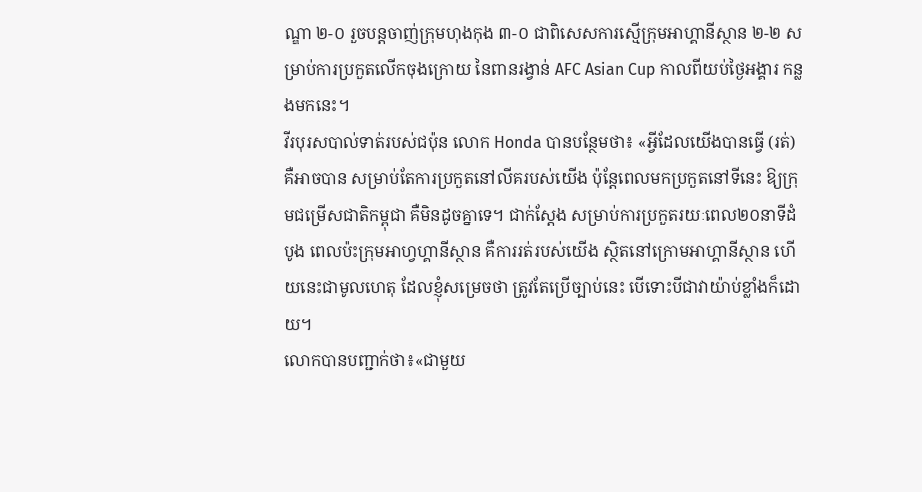ណ្ឌា ២-០ រួចបន្តចាញ់ក្រុមហុងកុង ៣-០ ជាពិសេសការស្មើក្រុមអាហ្គានីស្ថាន ២-២ សម្រាប់ការប្រកួតលើកចុងក្រោយ នៃពានរង្វាន់ AFC Asian Cup កាលពីយប់ថ្ងៃអង្គារ កន្លងមកនេះ។
វីរបុរសបាល់ទាត់របស់ជប៉ុន លោក Honda បានបន្ថែមថា៖ «អ្វីដែលយើងបានធ្វើ (រត់) គឺអាចបាន សម្រាប់តែការប្រកួតនៅលីគរបស់យើង ប៉ុន្តែពេលមកប្រកួតនៅទីនេះ ឱ្យក្រុមជម្រើសជាតិកម្ពុជា គឺមិនដូចគ្នាទេ។ ជាក់ស្តែង សម្រាប់ការប្រកួតរយៈពេល២០នាទីដំបូង ពេលប៉ះក្រុមអាហ្វហ្គានីស្ថាន គឺការរត់របស់យើង ស្ថិតនៅក្រោមអាហ្គានីស្ថាន ហើយនេះជាមូលហេតុ ដែលខ្ញុំសម្រេចថា ត្រូវតែប្រើច្បាប់នេះ បើទោះបីជាវាយ៉ាប់ខ្លាំងក៏ដោយ។
លោកបានបញ្ជាក់ថា៖«ជាមួយ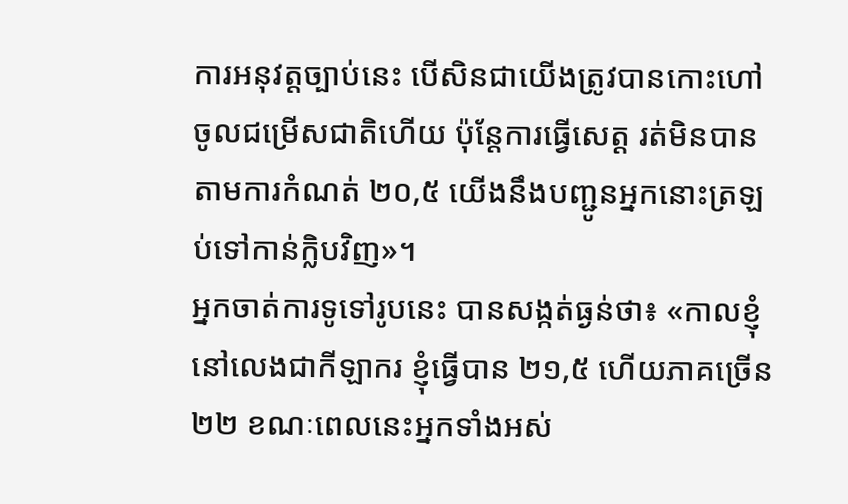ការអនុវត្តច្បាប់នេះ បើសិនជាយើងត្រូវបានកោះហៅចូលជម្រើសជាតិហើយ ប៉ុន្តែការធ្វើសេត្ត រត់មិនបានតាមការកំណត់ ២០,៥ យើងនឹងបញ្ជូនអ្នកនោះត្រឡប់ទៅកាន់ក្លិបវិញ»។
អ្នកចាត់ការទូទៅរូបនេះ បានសង្កត់ធ្ងន់ថា៖ «កាលខ្ញុំនៅលេងជាកីឡាករ ខ្ញុំធ្វើបាន ២១,៥ ហើយភាគច្រើន ២២ ខណៈពេលនេះអ្នកទាំងអស់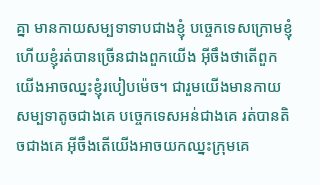គ្នា មានកាយសម្បទាទាបជាងខ្ញុំ បច្ចេកទេសក្រោមខ្ញុំ ហើយខ្ញុំរត់បានច្រើនជាងពួកយើង អ៊ីចឹងថាតើពួកយើងអាចឈ្នះខ្ញុំរបៀបម៉េច។ ជារួមយើងមានកាយសម្បទាតូចជាងគេ បច្ចេកទេសអន់ជាងគេ រត់បានតិចជាងគេ អ៊ីចឹងតើយើងអាចយកឈ្នះក្រុមគេ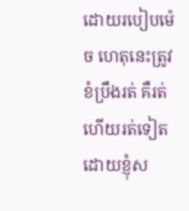ដោយរបៀបម៉េច ហេតុនេះត្រូវខំប្រឹងរត់ គឺរត់ហើយរត់ទៀត ដោយខ្ញុំស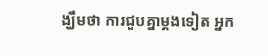ង្ឃឹមថា ការជួបគ្នាម្តងទៀត អ្នក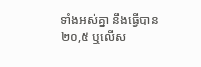ទាំងអស់គ្នា នឹងធ្វើបាន ២០,៥ ឬលើស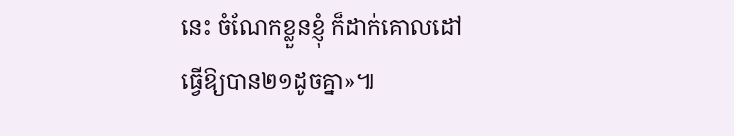នេះ ចំណែកខ្លួនខ្ញុំ ក៏ដាក់គោលដៅ ធ្វើឱ្យបាន២១ដូចគ្នា»៕